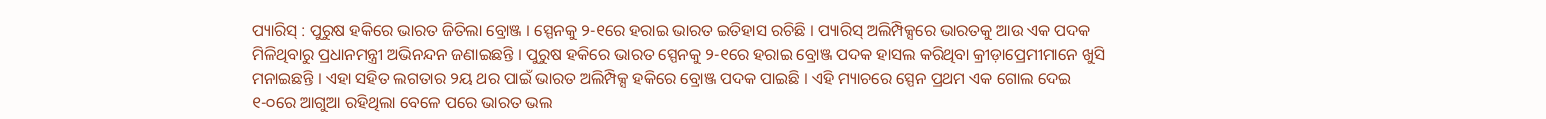ପ୍ୟାରିସ୍ : ପୁରୁଷ ହକିରେ ଭାରତ ଜିତିଲା ବ୍ରୋଞ୍ଜ । ସ୍ପେନକୁ ୨-୧ରେ ହରାଇ ଭାରତ ଇତିହାସ ରଚିଛି । ପ୍ୟାରିସ୍ ଅଲିମ୍ପିକ୍ସରେ ଭାରତକୁ ଆଉ ଏକ ପଦକ ମିଳିଥିବାରୁ ପ୍ରଧାନମନ୍ତ୍ରୀ ଅଭିନନ୍ଦନ ଜଣାଇଛନ୍ତି । ପୁରୁଷ ହକିରେ ଭାରତ ସ୍ପେନକୁ ୨-୧ରେ ହରାଇ ବ୍ରୋଞ୍ଜ ପଦକ ହାସଲ କରିଥିବା କ୍ରୀଡ଼ାପ୍ରେମୀମାନେ ଖୁସି ମନାଇଛନ୍ତି । ଏହା ସହିତ ଲଗତାର ୨ୟ ଥର ପାଇଁ ଭାରତ ଅଲିମ୍ପିକ୍ସ ହକିରେ ବ୍ରୋଞ୍ଜ ପଦକ ପାଇଛି । ଏହି ମ୍ୟାଚରେ ସ୍ପେନ ପ୍ରଥମ ଏକ ଗୋଲ ଦେଇ ୧-୦ରେ ଆଗୁଆ ରହିଥିଲା ବେଳେ ପରେ ଭାରତ ଭଲ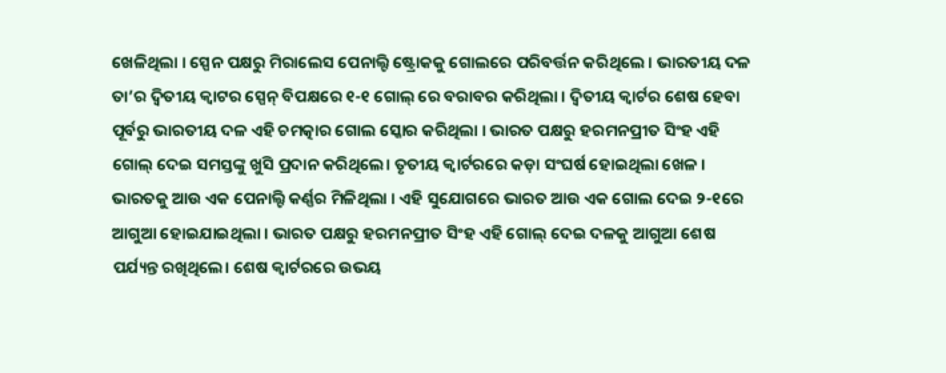ଖେଳିଥିଲା । ସ୍ପେନ ପକ୍ଷରୁ ମିରାଲେସ ପେନାଲ୍ଟି ଷ୍ଟ୍ରୋକକୁ ଗୋଲରେ ପରିବର୍ତ୍ତନ କରିଥିଲେ । ଭାରତୀୟ ଦଳ ତା’ର ଦ୍ୱିତୀୟ କ୍ବାଟର ସ୍ପେନ୍ ବିପକ୍ଷରେ ୧-୧ ଗୋଲ୍ ରେ ବରାବର କରିଥିଲା । ଦ୍ବିତୀୟ କ୍ୱାର୍ଟର ଶେଷ ହେବା ପୂର୍ବରୁ ଭାରତୀୟ ଦଳ ଏହି ଚମତ୍କାର ଗୋଲ ସ୍କୋର କରିଥିଲା । ଭାରତ ପକ୍ଷରୁ ହରମନପ୍ରୀତ ସିଂହ ଏହି ଗୋଲ୍ ଦେଇ ସମସ୍ତଙ୍କୁ ଖୁସି ପ୍ରଦାନ କରିଥିଲେ। ତୃତୀୟ କ୍ବାର୍ଟରରେ କଡ଼ା ସଂଘର୍ଷ ହୋଇଥିଲା ଖେଳ । ଭାରତକୁ ଆଉ ଏକ ପେନାଲ୍ଟି କର୍ଣ୍ଣର ମିଳିଥିଲା । ଏହି ସୁଯୋଗରେ ଭାରତ ଆଉ ଏକ ଗୋଲ ଦେଇ ୨-୧ରେ ଆଗୁଆ ହୋଇଯାଇଥିଲା । ଭାରତ ପକ୍ଷରୁ ହରମନପ୍ରୀତ ସିଂହ ଏହି ଗୋଲ୍ ଦେଇ ଦଳକୁ ଆଗୁଆ ଶେଷ ପର୍ଯ୍ୟନ୍ତ ରଖିଥିଲେ। ଶେଷ କ୍ବାର୍ଟରରେ ଉଭୟ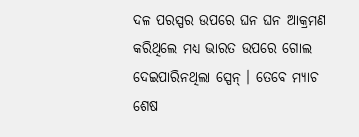ଦଳ ପରସ୍ପର ଉପରେ ଘନ ଘନ ଆକ୍ରମଣ କରିଥିଲେ ମଧ୍ୟ ଭାରତ ଉପରେ ଗୋଲ ଦେଇପାରିନଥିଲା ସ୍ପେନ୍ । ତେବେ ମ୍ୟାଚ ଶେଷ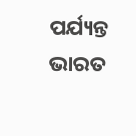ପର୍ଯ୍ୟନ୍ତ ଭାରତ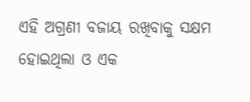ଏହି ଅଗ୍ରଣୀ ବଜାୟ ରଖିବାକୁ ସକ୍ଷମ ହୋଇଥିଲା ଓ ଏକ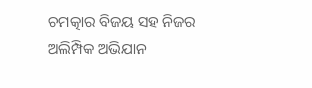ଚମତ୍କାର ବିଜୟ ସହ ନିଜର ଅଲିମ୍ପିକ ଅଭିଯାନ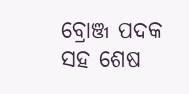ବ୍ରୋଞ୍ଜ ପଦକ ସହ ଶେଷ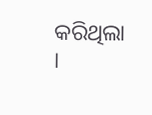କରିଥିଲା ।